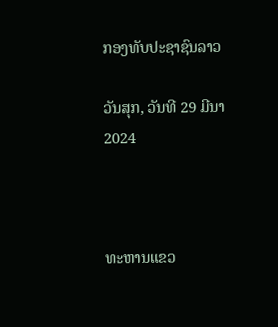ກອງທັບປະຊາຊົນລາວ

ວັນສຸກ, ວັນທີ 29 ມີນາ 2024



ທະຫານແຂວ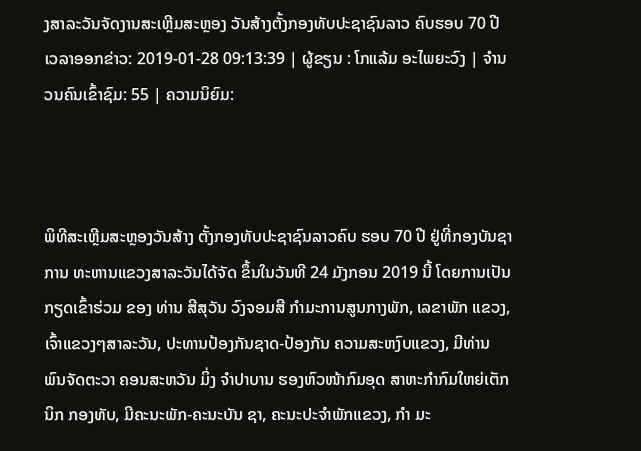ງສາລະວັນຈັດງານສະເຫຼີມສະຫຼອງ ວັນສ້າງຕັ້ງກອງທັບປະຊາຊົນລາວ ຄົບຮອບ 70 ປີ
ເວລາອອກຂ່າວ: 2019-01-28 09:13:39 | ຜູ້ຂຽນ : ໂກແລ້ມ ອະໄພຍະວົງ | ຈຳນວນຄົນເຂົ້າຊົມ: 55 | ຄວາມນິຍົມ:



ພິທີສະເຫຼີມສະຫຼອງວັນສ້າງ ຕັ້ງກອງທັບປະຊາຊົນລາວຄົບ ຮອບ 70 ປີ ຢູ່ທີ່ກອງບັນຊາການ ທະຫານແຂວງສາລະວັນໄດ້ຈັດ ຂຶ້ນໃນວັນທີ 24 ມັງກອນ 2019 ນີ້ ໂດຍການເປັນກຽດເຂົ້າຮ່ວມ ຂອງ ທ່ານ ສີສຸວັນ ວົງຈອມສີ ກຳມະການສູນກາງພັກ, ເລຂາພັກ ແຂວງ, ເຈົ້າແຂວງໆສາລະວັນ, ປະທານປ້ອງກັນຊາດ-ປ້ອງກັນ ຄວາມສະຫງົບແຂວງ, ມີທ່ານ ພົນຈັດຕະວາ ຄອນສະຫວັນ ມິ່ງ ຈຳປາບານ ຮອງຫົວໜ້າກົມອຸດ ສາຫະກຳກົມໃຫຍ່ເຕັກນິກ ກອງທັບ, ມີຄະນະພັກ-ຄະນະບັນ ຊາ, ຄະນະປະຈຳພັກແຂວງ, ກຳ ມະ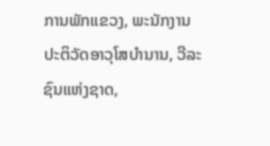ການພັກແຂວງ, ພະນັກງານ ປະຕິວັດອາວຸໂສບຳນານ, ວີລະ ຊົນແຫ່ງຊາດ,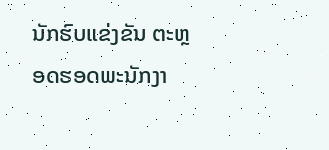ນັກຮົບແຂ່ງຂັນ ຕະຫຼອດຮອດພະນັກງາ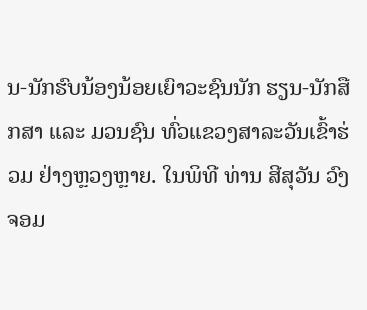ນ-ນັກຮົບນ້ອງນ້ອຍເຍົາວະຊົນນັກ ຮຽນ-ນັກສືກສາ ແລະ ມວນຊົນ ທົ່ວແຂວງສາລະວັນເຂົ້າຮ່ວມ ຢ່າງຫຼວງຫຼາຍ. ໃນພິທີ ທ່ານ ສີສຸວັນ ວົງຈອມ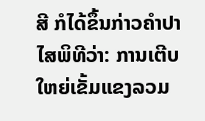ສີ ກໍໄດ້ຂຶ້ນກ່າວຄຳປາໄສພິທີວ່າ: ການເຕີບໃຫຍ່ເຂັ້ມແຂງລວມ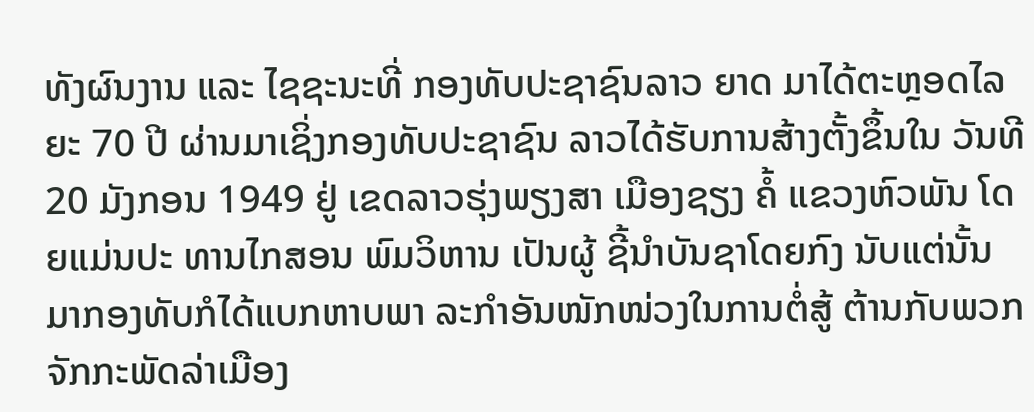ທັງຜົນງານ ແລະ ໄຊຊະນະທີ່ ກອງທັບປະຊາຊົນລາວ ຍາດ ມາໄດ້ຕະຫຼອດໄລຍະ 70 ປີ ຜ່ານມາເຊິ່ງກອງທັບປະຊາຊົນ ລາວໄດ້ຮັບການສ້າງຕັ້ງຂຶ້ນໃນ ວັນທີ 20 ມັງກອນ 1949 ຢູ່ ເຂດລາວຮຸ່ງພຽງສາ ເມືອງຊຽງ ຄໍ້ ແຂວງຫົວພັນ ໂດຍແມ່ນປະ ທານໄກສອນ ພົມວິຫານ ເປັນຜູ້ ຊີ້ນຳບັນຊາໂດຍກົງ ນັບແຕ່ນັ້ນ ມາກອງທັບກໍໄດ້ແບກຫາບພາ ລະກຳອັນໜັກໜ່ວງໃນການຕໍ່ສູ້ ຕ້ານກັບພວກຈັກກະພັດລ່າເມືອງ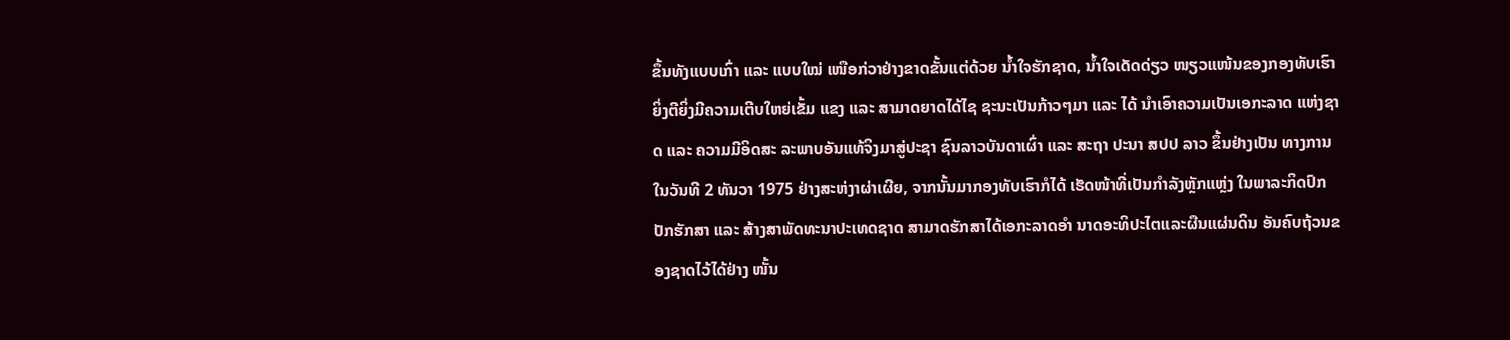ຂຶ້ນທັງແບບເກົ່າ ແລະ ແບບໃໝ່ ເໜືອກ່ວາຢ່າງຂາດຂັ້ນແຕ່ດ້ວຍ ນໍ້າໃຈຮັກຊາດ, ນໍ້າໃຈເດັດດ່ຽວ ໜຽວແໜ້ນຂອງກອງທັບເຮົາ ຍິ່ງຕີຍິ່ງມີຄວາມເຕີບໃຫຍ່ເຂັ້ມ ແຂງ ແລະ ສາມາດຍາດໄດ້ໄຊ ຊະນະເປັນກ້າວໆມາ ແລະ ໄດ້ ນຳເອົາຄວາມເປັນເອກະລາດ ແຫ່ງຊາດ ແລະ ຄວາມມີອິດສະ ລະພາບອັນແທ້ຈິງມາສູ່ປະຊາ ຊົນລາວບັນດາເຜົ່າ ແລະ ສະຖາ ປະນາ ສປປ ລາວ ຂຶ້ນຢ່າງເປັນ ທາງການໃນວັນທີ 2 ທັນວາ 1975 ຢ່າງສະຫ່ງາຜ່າເຜີຍ, ຈາກນັ້ນມາກອງທັບເຮົາກໍໄດ້ ເຮັດໜ້າທີ່ເປັນກຳລັງຫຼັກແຫຼ່ງ ໃນພາລະກິດປົກປັກຮັກສາ ແລະ ສ້າງສາພັດທະນາປະເທດຊາດ ສາມາດຮັກສາໄດ້ເອກະລາດອຳ ນາດອະທິປະໄຕແລະຜືນແຜ່ນດິນ ອັນຄົບຖ້ວນຂອງຊາດໄວ້ໄດ້ຢ່າງ ໜັ້ນ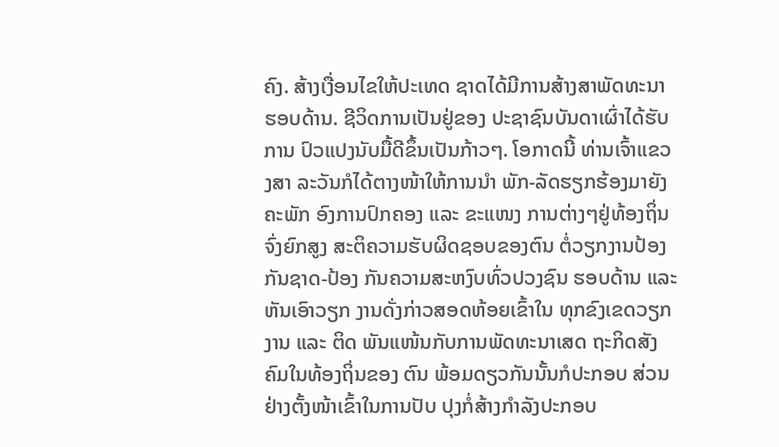ຄົງ. ສ້າງເງື່ອນໄຂໃຫ້ປະເທດ ຊາດໄດ້ມີການສ້າງສາພັດທະນາ ຮອບດ້ານ. ຊີວິດການເປັນຢູ່ຂອງ ປະຊາຊົນບັນດາເຜົ່າໄດ້ຮັບການ ປົວແປງນັບມື້ດີຂຶ້ນເປັນກ້າວໆ. ໂອກາດນີ້ ທ່ານເຈົ້າແຂວງສາ ລະວັນກໍໄດ້ຕາງໜ້າໃຫ້ການນຳ ພັກ-ລັດຮຽກຮ້ອງມາຍັງຄະພັກ ອົງການປົກຄອງ ແລະ ຂະແໜງ ການຕ່າງໆຢູ່ທ້ອງຖິ່ນຈົ່ງຍົກສູງ ສະຕິຄວາມຮັບຜິດຊອບຂອງຕົນ ຕໍ່ວຽກງານປ້ອງກັນຊາດ-ປ້ອງ ກັນຄວາມສະຫງົບທົ່ວປວງຊົນ ຮອບດ້ານ ແລະ ຫັນເອົາວຽກ ງານດັ່ງກ່າວສອດຫ້ອຍເຂົ້າໃນ ທຸກຂົງເຂດວຽກງານ ແລະ ຕິດ ພັນແໜ້ນກັບການພັດທະນາເສດ ຖະກິດສັງຄົມໃນທ້ອງຖິ່ນຂອງ ຕົນ ພ້ອມດຽວກັນນັ້ນກໍປະກອບ ສ່ວນຢ່າງຕັ້ງໜ້າເຂົ້າໃນການປັບ ປຸງກໍ່ສ້າງກຳລັງປະກອບ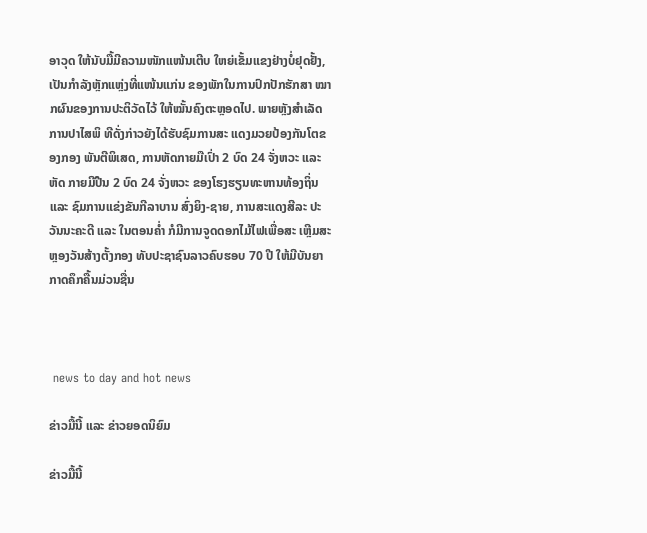ອາວຸດ ໃຫ້ນັບມື້ມີຄວາມໜັກແໜ້ນເຕີບ ໃຫຍ່ເຂັ້ມແຂງຢ່າງບໍ່ຢຸດຢັ້ງ, ເປັນກຳລັງຫຼັກແຫຼ່ງທີ່ແໜ້ນແກ່ນ ຂອງພັກໃນການປົກປັກຮັກສາ ໝາກຜົນຂອງການປະຕິວັດໄວ້ ໃຫ້ໝັ້ນຄົງຕະຫຼອດໄປ. ພາຍຫຼັງສຳເລັດການປາໄສພິ ທີດັ່ງກ່າວຍັງໄດ້ຮັບຊົມການສະ ແດງມວຍປ້ອງກັນໂຕຂອງກອງ ພັນຕີພິເສດ, ການຫັດກາຍມືເປົ່າ 2 ບົດ 24 ຈັ່ງຫວະ ແລະ ຫັດ ກາຍມີປືນ 2 ບົດ 24 ຈັ່ງຫວະ ຂອງໂຮງຮຽນທະຫານທ້ອງຖິ່ນ ແລະ ຊົມການແຂ່ງຂັນກີລາບານ ສົ່ງຍິງ-ຊາຍ, ການສະແດງສີລະ ປະວັນນະຄະດີ ແລະ ໃນຕອນຄ່ຳ ກໍມີການຈູດດອກໄມ້ໄຟເພື່ອສະ ເຫຼີມສະຫຼອງວັນສ້າງຕັ້ງກອງ ທັບປະຊາຊົນລາວຄົບຮອບ 70 ປີ ໃຫ້ມີບັນຍາກາດຄຶກຄື້ນມ່ວນຊື່ນ



 news to day and hot news

ຂ່າວມື້ນີ້ ແລະ ຂ່າວຍອດນິຍົມ

ຂ່າວມື້ນີ້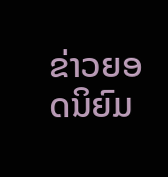ຂ່າວຍອດນິຍົມ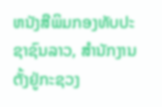ຫນັງສືພິມກອງທັບປະຊາຊົນລາວ, ສຳນັກງານຕັ້ງຢູ່ກະຊວງ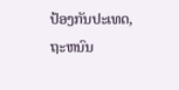ປ້ອງກັນປະເທດ, ຖະຫນົນ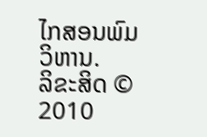ໄກສອນພົມວິຫານ.
ລິຂະສິດ © 2010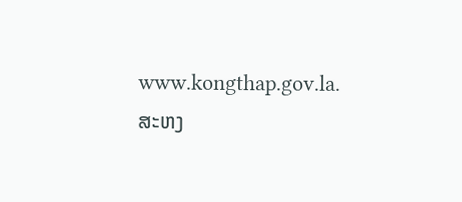www.kongthap.gov.la. ສະຫງ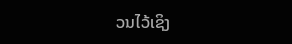ວນໄວ້ເຊິງ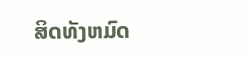ສິດທັງຫມົດ